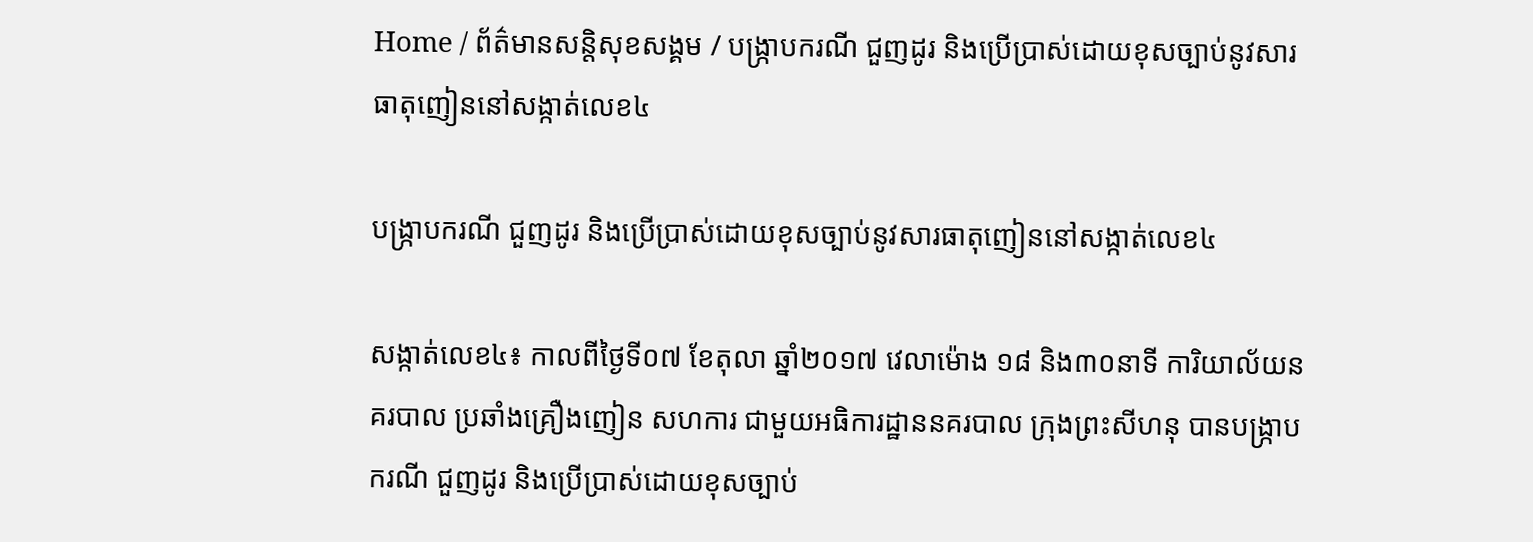Home / ព័ត៌មានសន្តិសុខសង្គម / បង្ក្រាបករណី ជួញដូរ និងប្រើប្រាស់ដោយខុសច្បាប់នូវសារធាតុញៀននៅសង្កាត់លេខ៤

បង្ក្រាបករណី ជួញដូរ និងប្រើប្រាស់ដោយខុសច្បាប់នូវសារធាតុញៀននៅសង្កាត់លេខ៤

សង្កាត់លេខ៤៖ កាលពីថ្ងៃទី០៧ ខែតុលា ឆ្នាំ២០១៧ វេលាម៉ោង ១៨ និង៣០នាទី ការិយាល័យនគរបាល ប្រឆាំងគ្រឿងញៀន សហការ ជាមួយអធិការដ្ឋាននគរបាល ក្រុងព្រះសីហនុ បានបង្ក្រាបករណី ជួញដូរ និងប្រើប្រាស់ដោយខុសច្បាប់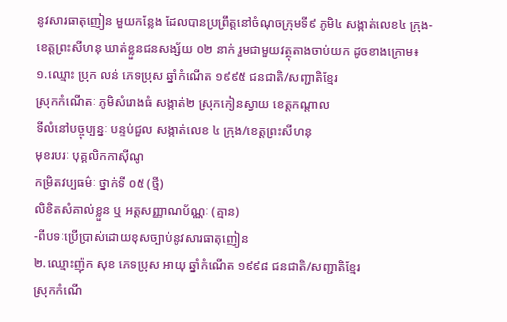នូវសារធាតុញៀន មួយកន្លែង ដែលបានប្រព្រឹត្តនៅចំណុចក្រុមទី៩ ភូមិ៤ សង្កាត់លេខ៤ ក្រុង-ខេត្តព្រះសីហនុ ឃាត់ខ្លួនជនសង្ស័យ ០២ នាក់ រួមជាមួយវត្ថុតាងចាប់យក ដូចខាងក្រោម៖
១.ឈ្មោះ ប្រុក លន់ ភេទប្រុស ឆ្នាំកំណើត ១៩៩៥ ជនជាតិ/សញ្ជាតិខ្មែរ
ស្រុកកំណើតៈ ភូមិសំរោងធំ សង្កាត់២ ស្រុកកៀនស្វាយ ខេត្តកណ្តាល
ទីលំនៅបច្ចុប្បន្នៈ បន្ទប់ជួល សង្កាត់លេខ ៤ ក្រុង/ខេត្តព្រះសីហនុ
មុខរបរៈ បុគ្គលិកកាស៊ីណូ
កម្រិតវប្បធម៌ៈ ថ្នាក់ទី ០៥ (ថ្មី)
លិខិតសំគាល់ខ្លួន ឬ អត្តសញ្ញាណប័ណ្ណៈ (គ្មាន)
-ពីបទៈប្រើប្រាស់ដោយខុសច្បាប់នូវសារធាតុញៀន
២.ឈ្មោះញ៉ុក សុខ ភេទប្រុស អាយុ ឆ្នាំកំណើត ១៩៩៨ ជនជាតិ/សញ្ជាតិខ្មែរ
ស្រុកកំណើ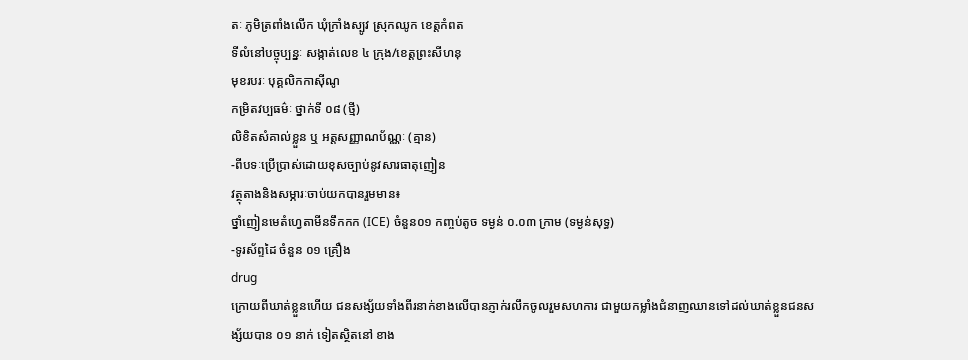តៈ ភូមិត្រពាំងលើក ឃុំក្រាំងស្បូវ ស្រុកឈូក ខេត្តកំពត
ទីលំនៅបច្ចុប្បន្នៈ សង្កាត់លេខ ៤ ក្រុង/ខេត្តព្រះសីហនុ
មុខរបរៈ បុគ្គលិកកាស៊ីណូ
កម្រិតវប្បធម៌ៈ ថ្នាក់ទី ០៨ (ថ្មី)
លិខិតសំគាល់ខ្លួន ឬ អត្តសញ្ញាណប័ណ្ណៈ (គ្មាន)
-ពីបទៈប្រើប្រាស់ដោយខុសច្បាប់នូវសារធាតុញៀន
វត្ថុតាងនិងសម្ភារៈចាប់យកបានរួមមាន៖
ថ្នាំញៀនមេតំហ្វេតាមីនទឹកកក (ICE) ចំនួន០១ កញ្ចប់តូច ទម្ងន់ ០.០៣ ក្រាម (ទម្ងន់សុទ្ធ)
-ទូរស័ព្ទដៃ ចំនួន ០១ គ្រឿង
drug
ក្រោយពីឃាត់ខ្លួនហើយ ជនសង្ស័យទាំងពីរនាក់ខាងលើបានភ្ញាក់រលឹកចូលរួមសហការ ជាមួយកម្លាំងជំនាញឈានទៅដល់ឃាត់ខ្លួនជនសង្ស័យបាន ០១ នាក់ ទៀតស្ថិតនៅ ខាង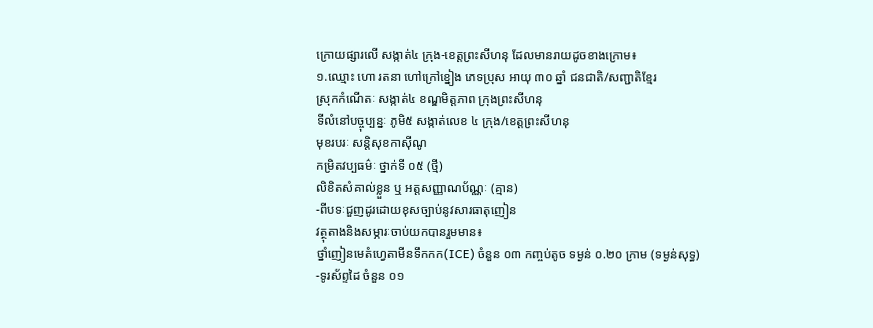ក្រោយផ្សារលើ សង្កាត់៤ ក្រុង-ខេត្តព្រះសីហនុ ដែលមានរាយដូចខាងក្រោម៖
១.ឈ្មោះ ហោ រតនា ហៅក្រៅខ្នៀង ភេទប្រុស អាយុ ៣០ ឆ្នាំ ជនជាតិ/សញ្ជាតិខ្មែរ
ស្រុកកំណើតៈ សង្កាត់៤ ខណ្ឌមិត្តភាព ក្រុងព្រះសីហនុ
ទីលំនៅបច្ចុប្បន្នៈ ភូមិ៥ សង្កាត់លេខ ៤ ក្រុង/ខេត្តព្រះសីហនុ
មុខរបរៈ សន្តិសុខកាស៊ីណូ
កម្រិតវប្បធម៌ៈ ថ្នាក់ទី ០៥ (ថ្មី)
លិខិតសំគាល់ខ្លួន ឬ អត្តសញ្ញាណប័ណ្ណៈ (គ្មាន)
-ពីបទៈជួញដូរដោយខុសច្បាប់នូវសារធាតុញៀន
វត្ថុតាងនិងសម្ភារៈចាប់យកបានរួមមាន៖
ថ្នាំញៀនមេតំហ្វេតាមីនទឹកកក(ICE) ចំនួន ០៣ កញ្ចប់តូច ទម្ងន់ ០.២០ ក្រាម (ទម្ងន់សុទ្ធ)
-ទូរស័ព្ទដៃ ចំនួន ០១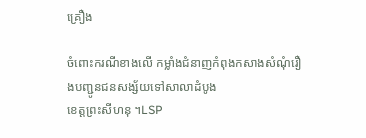គ្រឿង

ចំពោះករណីខាងលើ កម្លាំងជំនាញកំពុងកសាងសំណុំរឿងបញ្ជូនជនសង្ស័យទៅសាលាដំបូង
ខេត្តព្រះសីហនុ ។LSP